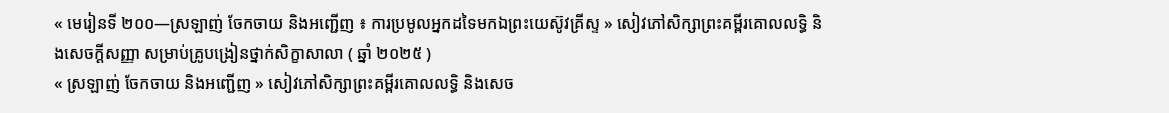« មេរៀនទី ២០០—ស្រឡាញ់ ចែកចាយ និងអញ្ជើញ ៖ ការប្រមូលអ្នកដទៃមកឯព្រះយេស៊ូវគ្រីស្ទ » សៀវភៅសិក្សាព្រះគម្ពីរគោលលទ្ធិ និងសេចក្ដីសញ្ញា សម្រាប់គ្រូបង្រៀនថ្នាក់សិក្ខាសាលា ( ឆ្នាំ ២០២៥ )
« ស្រឡាញ់ ចែកចាយ និងអញ្ជើញ » សៀវភៅសិក្សាព្រះគម្ពីរគោលលទ្ធិ និងសេច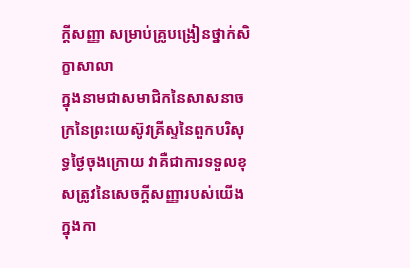ក្ដីសញ្ញា សម្រាប់គ្រូបង្រៀនថ្នាក់សិក្ខាសាលា
ក្នុងនាមជាសមាជិកនៃសាសនាចក្រនៃព្រះយេស៊ូវគ្រីស្ទនៃពួកបរិសុទ្ធថ្ងៃចុងក្រោយ វាគឺជាការទទួលខុសត្រូវនៃសេចក្តីសញ្ញារបស់យើងក្នុងកា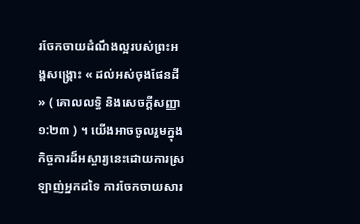រចែកចាយដំណឹងល្អរបស់ព្រះអង្គសង្គ្រោះ « ដល់អស់ចុងផែនដី » ( គោលលទ្ធិ និងសេចក្តីសញ្ញា ១:២៣ ) ។ យើងអាចចូលរួមក្នុងកិច្ចការដ៏អស្ចារ្យនេះដោយការស្រឡាញ់អ្នកដទៃ ការចែកចាយសារ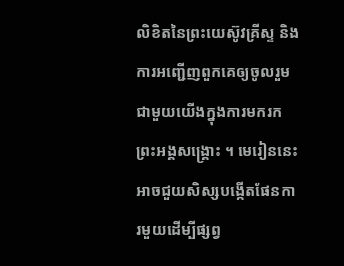លិខិតនៃព្រះយេស៊ូវគ្រីស្ទ និងការអញ្ជើញពួកគេឲ្យចូលរួមជាមួយយើងក្នុងការមករកព្រះអង្គសង្គ្រោះ ។ មេរៀននេះអាចជួយសិស្សបង្កើតផែនការមួយដើម្បីផ្សព្វ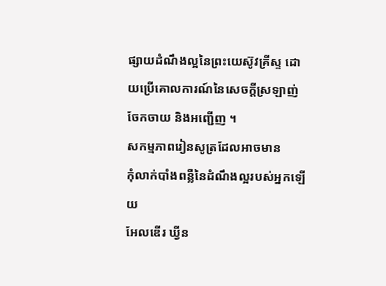ផ្សាយដំណឹងល្អនៃព្រះយេស៊ូវគ្រីស្ទ ដោយប្រើគោលការណ៍នៃសេចក្តីស្រឡាញ់ ចែកចាយ និងអញ្ជើញ ។
សកម្មភាពរៀនសូត្រដែលអាចមាន
កុំលាក់បាំងពន្លឺនៃដំណឹងល្អរបស់អ្នកឡើយ
អែលឌើរ ឃ្វីន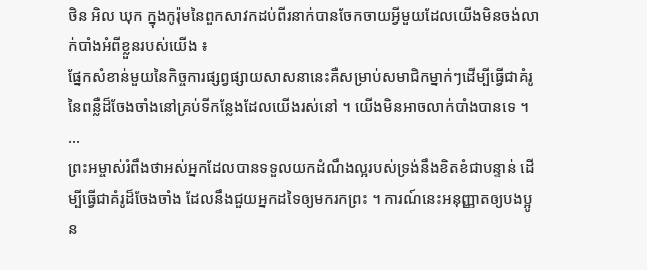ថិន អិល ឃុក ក្នុងកូរ៉ុមនៃពួកសាវកដប់ពីរនាក់បានចែកចាយអ្វីមួយដែលយើងមិនចង់លាក់បាំងអំពីខ្លួនរបស់យើង ៖
ផ្នែកសំខាន់មួយនៃកិច្ចការផ្សព្វផ្សាយសាសនានេះគឺសម្រាប់សមាជិកម្នាក់ៗដើម្បីធ្វើជាគំរូនៃពន្លឺដ៏ចែងចាំងនៅគ្រប់ទីកន្លែងដែលយើងរស់នៅ ។ យើងមិនអាចលាក់បាំងបានទេ ។ …
ព្រះអម្ចាស់រំពឹងថាអស់អ្នកដែលបានទទួលយកដំណឹងល្អរបស់ទ្រង់នឹងខិតខំជាបន្ទាន់ ដើម្បីធ្វើជាគំរូដ៏ចែងចាំង ដែលនឹងជួយអ្នកដទៃឲ្យមករកព្រះ ។ ការណ៍នេះអនុញ្ញាតឲ្យបងប្អូន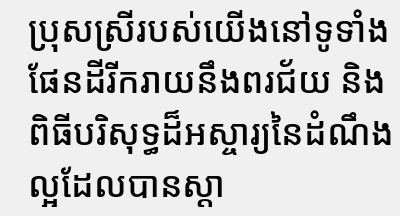ប្រុសស្រីរបស់យើងនៅទូទាំងផែនដីរីករាយនឹងពរជ័យ និងពិធីបរិសុទ្ធដ៏អស្ចារ្យនៃដំណឹងល្អដែលបានស្ដា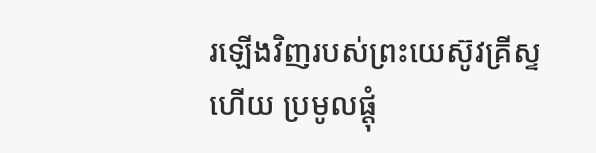រឡើងវិញរបស់ព្រះយេស៊ូវគ្រីស្ទ ហើយ ប្រមូលផ្តុំ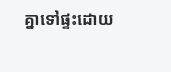គ្នាទៅផ្ទះដោយ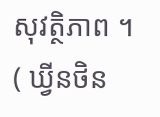សុវត្ថិភាព ។ ( ឃ្វីនថិន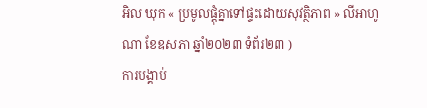អិល ឃុក « ប្រមូលផ្តុំគ្នាទៅផ្ទះដោយសុវត្ថិភាព » លីអាហូណា ខែឧសភា ឆ្នាំ២០២៣ ទំព័រ២៣ )
ការបង្គាប់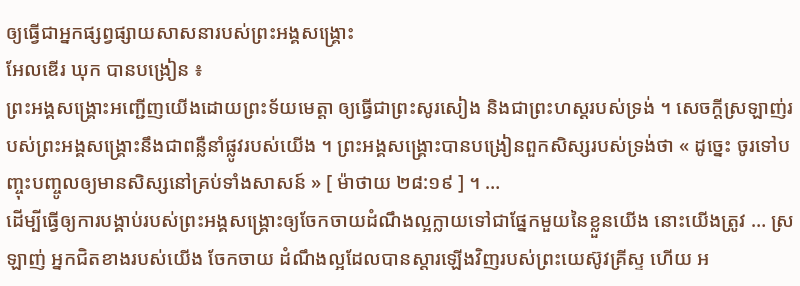ឲ្យធ្វើជាអ្នកផ្សព្វផ្សាយសាសនារបស់ព្រះអង្គសង្គ្រោះ
អែលឌើរ ឃុក បានបង្រៀន ៖
ព្រះអង្គសង្គ្រោះអញ្ជើញយើងដោយព្រះទ័យមេត្តា ឲ្យធ្វើជាព្រះសូរសៀង និងជាព្រះហស្ដរបស់ទ្រង់ ។ សេចក្ដីស្រឡាញ់របស់ព្រះអង្គសង្គ្រោះនឹងជាពន្លឺនាំផ្លូវរបស់យើង ។ ព្រះអង្គសង្រ្គោះបានបង្រៀនពួកសិស្សរបស់ទ្រង់ថា « ដូច្នេះ ចូរទៅបញ្ចុះបញ្ចូលឲ្យមានសិស្សនៅគ្រប់ទាំងសាសន៍ » [ ម៉ាថាយ ២៨:១៩ ] ។ …
ដើម្បីធ្វើឲ្យការបង្គាប់របស់ព្រះអង្គសង្គ្រោះឲ្យចែកចាយដំណឹងល្អក្លាយទៅជាផ្នែកមួយនៃខ្លួនយើង នោះយើងត្រូវ … ស្រឡាញ់ អ្នកជិតខាងរបស់យើង ចែកចាយ ដំណឹងល្អដែលបានស្ដារឡើងវិញរបស់ព្រះយេស៊ូវគ្រីស្ទ ហើយ អ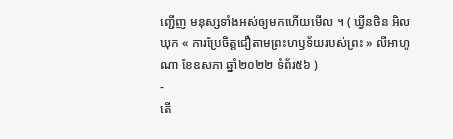ញ្ជើញ មនុស្សទាំងអស់ឲ្យមកហើយមើល ។ ( ឃ្វីនថិន អិល ឃុក « ការប្រែចិត្តជឿតាមព្រះហឫទ័យរបស់ព្រះ » លីអាហូណា ខែឧសភា ឆ្នាំ២០២២ ទំព័រ៥៦ )
-
តើ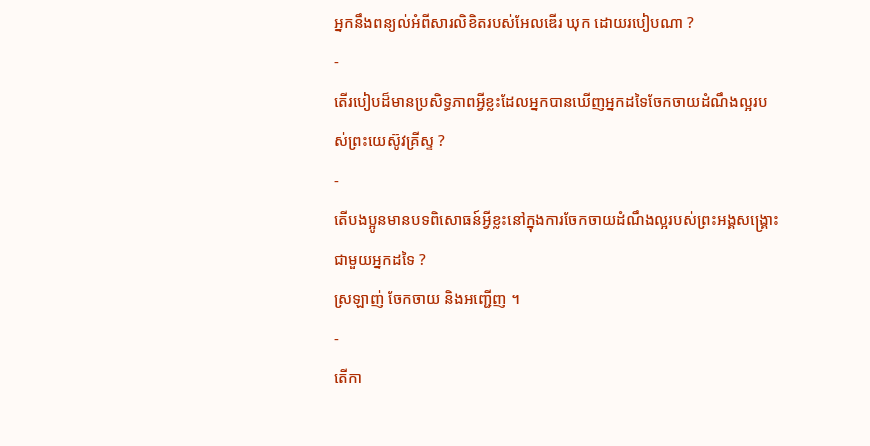អ្នកនឹងពន្យល់អំពីសារលិខិតរបស់អែលឌើរ ឃុក ដោយរបៀបណា ?
-
តើរបៀបដ៏មានប្រសិទ្ធភាពអ្វីខ្លះដែលអ្នកបានឃើញអ្នកដទៃចែកចាយដំណឹងល្អរបស់ព្រះយេស៊ូវគ្រីស្ទ ?
-
តើបងប្អូនមានបទពិសោធន៍អ្វីខ្លះនៅក្នុងការចែកចាយដំណឹងល្អរបស់ព្រះអង្គសង្រ្គោះជាមួយអ្នកដទៃ ?
ស្រឡាញ់ ចែកចាយ និងអញ្ជើញ ។
-
តើកា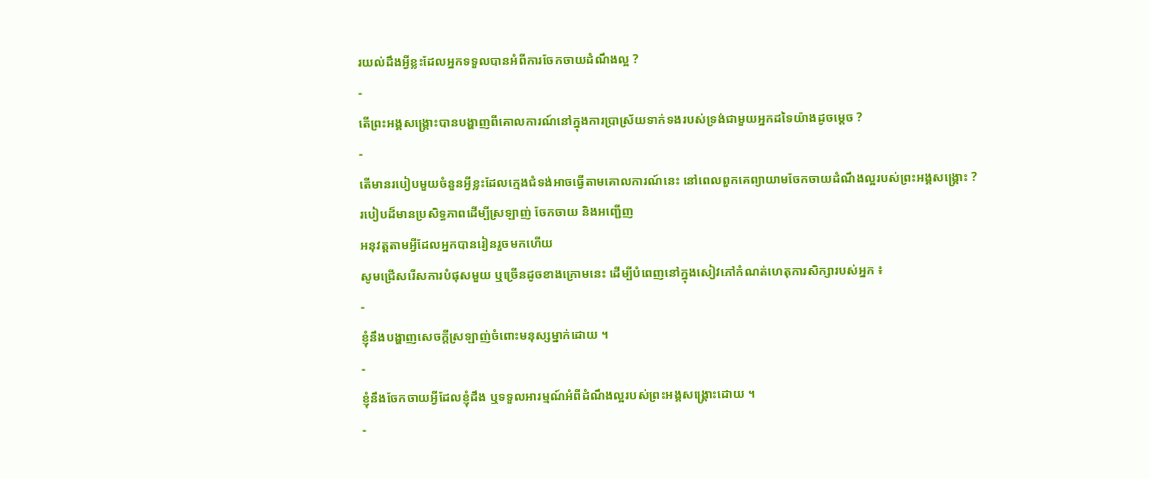រយល់ដឹងអ្វីខ្លះដែលអ្នកទទួលបានអំពីការចែកចាយដំណឹងល្អ ?
-
តើព្រះអង្គសង្គ្រោះបានបង្ហាញពីគោលការណ៍នៅក្នុងការប្រាស្រ័យទាក់ទងរបស់ទ្រង់ជាមួយអ្នកដទៃយ៉ាងដូចម្ដេច ?
-
តើមានរបៀបមួយចំនួនអ្វីខ្លះដែលក្មេងជំទង់អាចធ្វើតាមគោលការណ៍នេះ នៅពេលពួកគេព្យាយាមចែកចាយដំណឹងល្អរបស់ព្រះអង្គសង្គ្រោះ ?
របៀបដ៏មានប្រសិទ្ធភាពដើម្បីស្រឡាញ់ ចែកចាយ និងអញ្ជើញ
អនុវត្តតាមអ្វីដែលអ្នកបានរៀនរួចមកហើយ
សូមជ្រើសរើសការបំផុសមួយ ឬច្រើនដូចខាងក្រោមនេះ ដើម្បីបំពេញនៅក្នុងសៀវភៅកំណត់ហេតុការសិក្សារបស់អ្នក ៖
-
ខ្ញុំនឹងបង្ហាញសេចក្ដីស្រឡាញ់ចំពោះមនុស្សម្នាក់ដោយ ។
-
ខ្ញុំនឹងចែកចាយអ្វីដែលខ្ញុំដឹង ឬទទួលអារម្មណ៍អំពីដំណឹងល្អរបស់ព្រះអង្គសង្គ្រោះដោយ ។
-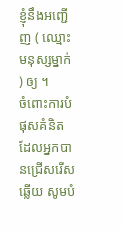ខ្ញុំនឹងអញ្ជើញ ( ឈ្មោះមនុស្សម្នាក់ ) ឲ្យ ។
ចំពោះការបំផុសគំនិតដែលអ្នកបានជ្រើសរើសឆ្លើយ សូមបំ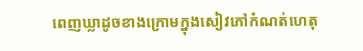ពេញឃ្លាដូចខាងក្រោមក្នុងសៀវភៅកំណត់ហេតុ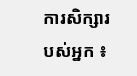ការសិក្សារបស់អ្នក ៖